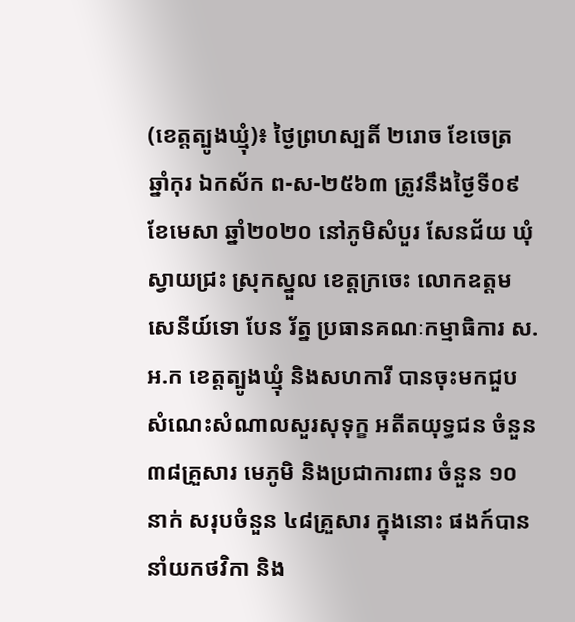(ខេត្តត្បូងឃ្មុំ)៖ ថ្ងៃព្រហស្បតិ៍ ២រោច ខែចេត្រ ឆ្នាំកុរ ឯកស័ក ព-ស-២៥៦៣ ត្រូវនឹងថ្ងៃទី០៩ ខែមេសា ឆ្នាំ២០២០ នៅភូមិសំបួរ សែនជ័យ ឃុំស្វាយជ្រះ ស្រុកស្នួល ខេត្តក្រចេះ លោកឧត្តមសេនីយ៍ទោ បែន រ័ត្ន ប្រធានគណៈកម្មាធិការ ស.អ.ក ខេត្តត្បូងឃ្មុំ និងសហការី បានចុះមកជួបសំណេះសំណាលសួរសុទុក្ខ អតីតយុទ្ធជន ចំនួន ៣៨គ្រួសារ មេភូមិ និងប្រជាការពារ ចំនួន ១០នាក់ សរុបចំនួន ៤៨គ្រួសារ ក្នុងនោះ ផងក៍បាននាំយកថវិកា និង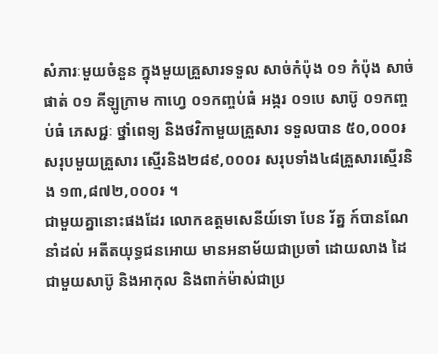សំភារៈមួយចំនួន ក្នុងមួយគ្រួសារទទួល សាច់កំប៉ុង ០១ កំប៉ុង សាច់ផាត់ ០១ គីឡូក្រាម កាហ្វេ ០១កញ្ចប់ធំ អង្ករ ០១បេ សាប៊ូ ០១កញ្ចប់ធំ ភេសជ្ជៈ ថ្នាំពេទ្យ និងថវិកាមួយគ្រួសារ ទទួលបាន ៥០,០០០៛ សរុបមួយគ្រួសារ ស្មើរនិង២៨៩,០០០៛ សរុបទាំង៤៨គ្រួសារស្មើរនិង ១៣,៨៧២,០០០៛ ។
ជាមួយគ្នានោះផងដែរ លោកឧត្តមសេនីយ៍ទោ បែន រ័ត្ន ក៍បានណែនាំដល់ អតីតយុទ្ធជនអោយ មានអនាម័យជាប្រចាំ ដោយលាង ដៃជាមួយសាប៊ូ និងអាកុល និងពាក់ម៉ាស់ជាប្រ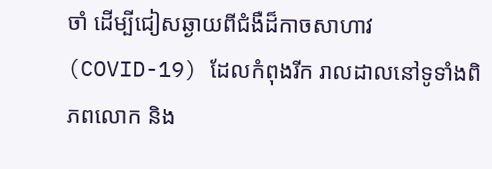ចាំ ដើម្បីជៀសឆ្ងាយពីជំងឺដ៏កាចសាហាវ (COVID-19) ដែលកំពុងរីក រាលដាលនៅទូទាំងពិភពលោក និង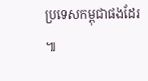ប្រទេសកម្ពុជាផងដែរ ៕